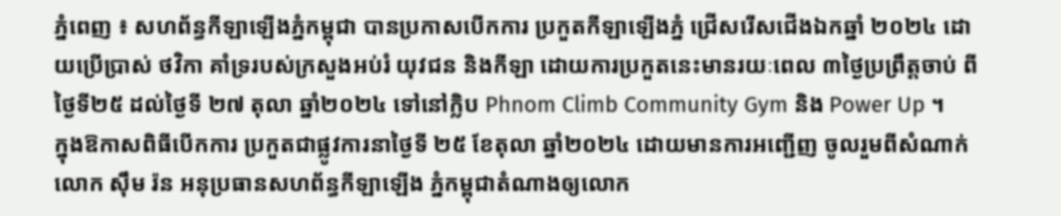ភ្នំពេញ ៖ សហព័ន្ធកីឡាឡើងភ្នំកម្ពុជា បានប្រកាសបើកការ ប្រកួតកីឡាឡើងភ្នំ ជ្រើសរើសជើងឯកឆ្នាំ ២០២៤ ដោយប្រើប្រាស់ ថវិកា គាំទ្ររបស់ក្រសួងអប់រំ យុវជន និងកីឡា ដោយការប្រកួតនេះមានរយៈពេល ៣ថ្ងៃប្រព្រឹត្តចាប់ ពីថ្ងៃទី២៥ ដល់ថ្ងៃទី ២៧ តុលា ឆ្នាំ២០២៤ ទៅនៅក្លិប Phnom Climb Community Gym និង Power Up ។
ក្នុងឱកាសពិធីបើកការ ប្រកួតជាផ្លូវការនាថ្ងៃទី ២៥ ខែតុលា ឆ្នាំ២០២៤ ដោយមានការអញ្ជើញ ចូលរួមពីសំណាក់លោក ស៊ឹម រ៉ន អនុប្រធានសហព័ន្ធកីឡាឡើង ភ្នំកម្ពុជាតំណាងឲ្យលោក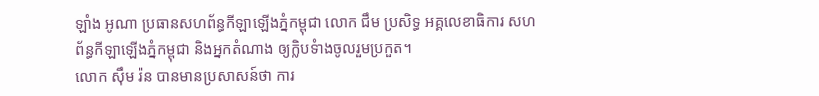ឡាំង អូណា ប្រធានសហព័ន្ធកីឡាឡើងភ្នំកម្ពុជា លោក ជឹម ប្រសិទ្ធ អគ្គលេខាធិការ សហព័ន្ធកីឡាឡើងភ្នំកម្ពុជា និងអ្នកតំណាង ឲ្យក្លិបទំាងចូលរួមប្រកួត។
លោក ស៊ឹម រ៉ន បានមានប្រសាសន៍ថា ការ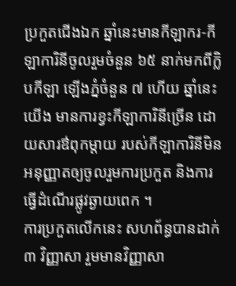ប្រកួតជើងឯក ឆ្នាំនេះមានកីឡាករ-កីឡាការិនីចូលរួមចំនួន ៦៥ នាក់មកពីក្លិបកីឡា ឡើងភ្នំចំនួន ៧ ហើយ ឆ្នាំនេះយើង មានការខ្វះកីឡាការិនីច្រើន ដោយសារឳពុកម្តាយ របស់កីឡាការិនីមិន អនុញ្ញាតឲ្យចូលរួមការប្រកួត និងការធ្វើដំណើរផ្លូវឆ្ងាយពេក ។
ការប្រកួតលើកនេះ សហព័ន្ធបានដាក់ ៣ វិញ្ញាសា រួមមានវិញ្ញាសា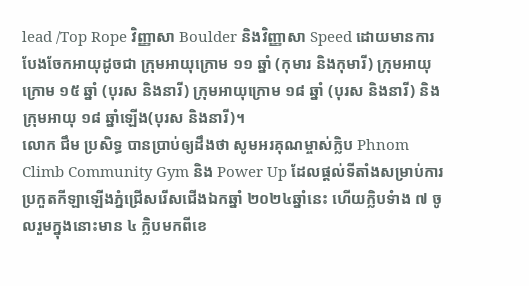lead /Top Rope វិញ្ញាសា Boulder និងវិញ្ញាសា Speed ដោយមានការបែងចែកអាយុដូចជា ក្រុមអាយុក្រោម ១១ ឆ្នាំ (កុមារ និងកុមារី) ក្រុមអាយុក្រោម ១៥ ឆ្នាំ (បុរស និងនារី) ក្រុមអាយុក្រោម ១៨ ឆ្នាំ (បុរស និងនារី) និងក្រុមអាយុ ១៨ ឆ្នាំឡើង(បុរស និងនារី)។
លោក ជឹម ប្រសិទ្ធ បានប្រាប់ឲ្យដឹងថា សូមអរគុណម្ចាស់ក្លិប Phnom Climb Community Gym និង Power Up ដែលផ្តល់ទីតាំងសម្រាប់ការប្រកួតកីឡាឡើងភ្នំជ្រើសរើសជើងឯកឆ្នាំ ២០២៤ឆ្នាំនេះ ហើយក្លិបទំាង ៧ ចូលរួមក្នុងនោះមាន ៤ ក្លិបមកពីខេ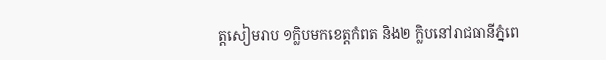ត្តសៀមរាប ១ក្លិបមកខេត្តកំពត និង២ ក្លិបនៅរាជធានីភ្នំពេ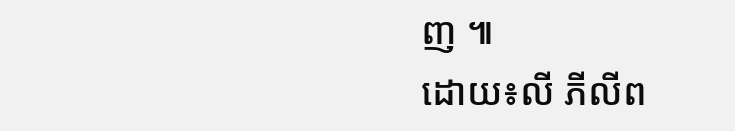ញ ៕
ដោយ៖លី ភីលីព